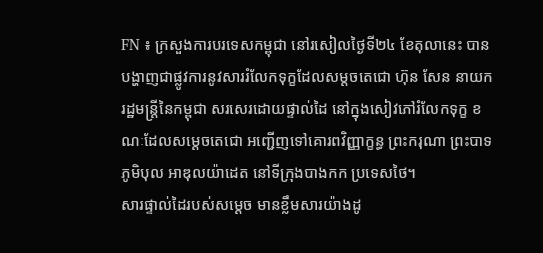FN ៖ ក្រសួងការបរទេសកម្ពុជា នៅរសៀលថ្ងៃទី២៤ ខែតុលានេះ បានបង្ហាញជាផ្លូវការនូវសាររំលែកទុក្ខដែលសម្តចតេជោ ហ៊ុន សែន នាយករដ្ឋមន្រ្តីនៃកម្ពុជា សរសេរដោយផ្ទាល់ដៃ នៅក្នុងសៀវភៅរំលែកទុក្ខ ខណៈដែលសម្តេចតេជោ អញ្ជើញទៅគោរពវិញ្ញាក្ខន្ធ ព្រះករុណា ព្រះបាទ ភូមិបុល អាឌុលយ៉ាដេត នៅទីក្រុងបាងកក ប្រទេសថៃ។
សារផ្ទាល់ដៃរបស់សម្តេច មានខ្លឹមសារយ៉ាងដូ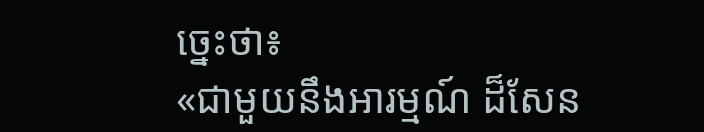ច្នេះថា៖
«ជាមួយនឹងអារម្មណ៍ ដ៏សែន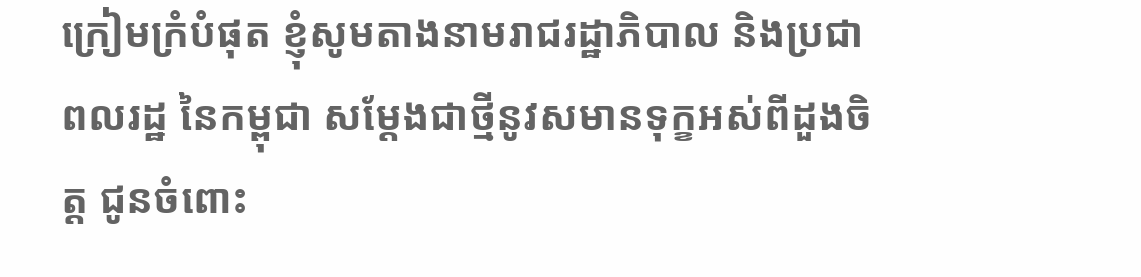ក្រៀមក្រំបំផុត ខ្ញុំសូមតាងនាមរាជរដ្ឋាភិបាល និងប្រជាពលរដ្ឋ នៃកម្ពុជា សម្តែងជាថ្មីនូវសមានទុក្ខអស់ពីដួងចិត្ត ជូនចំពោះ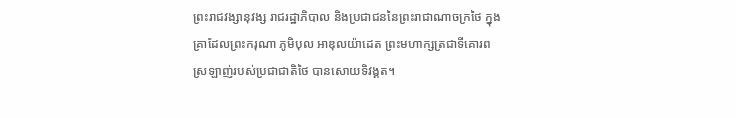ព្រះរាជវង្សានុវង្ស រាជរដ្ឋាភិបាល និងប្រជាជននៃព្រះរាជាណាចក្រថៃ ក្នុងគ្រាដែលព្រះករុណា ភូមិបុល អាឌុលយ៉ាដេត ព្រះមហាក្សត្រជាទីគោរពស្រឡាញ់របស់ប្រជាជាតិថៃ បានសោយទិវង្គត។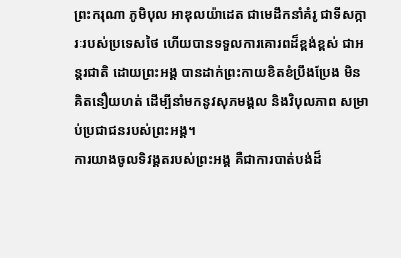ព្រះករុណា ភូមិបុល អាឌុលយ៉ាដេត ជាមេដឹកនាំគំរូ ជាទីសក្ការៈរបស់ប្រទេសថៃ ហើយបានទទួលការគោរពដ៏ខ្ពង់ខ្ពស់ ជាអន្តរជាតិ ដោយព្រះអង្គ បានដាក់ព្រះកាយខិតខំប្រឹងប្រែង មិនគិតនឿយហត់ ដើម្បីនាំមកនូវសុភមង្គល និងវិបុលភាព សម្រាប់ប្រជាជនរបស់ព្រះអង្គ។
ការយាងចូលទិវង្គតរបស់ព្រះអង្គ គឺជាការបាត់បង់ដ៏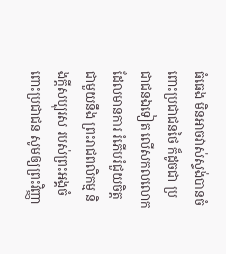ធំធេង មិនអាចវាស់ស្ទង់បានចំពោះប្រជាជនថៃ ក៏ដូចជា ប្រជាជនឯទៀត លើសកលលោក ដែលមានការ រំភើបរំជួយចិត្តជាមួយនឹង ព្រះរាជពលិកម្ម និងក្តីសប្បុរស របស់ព្រះអង្គចំពោះប្រជាជន សូមឲ្យព្រះវិញ្ញា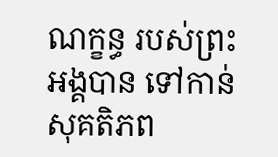ណក្ខន្ធ របស់ព្រះអង្គបាន ទៅកាន់សុគតិភព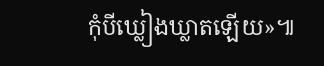កុំបីឃ្លៀងឃ្លាតឡើយ»៕